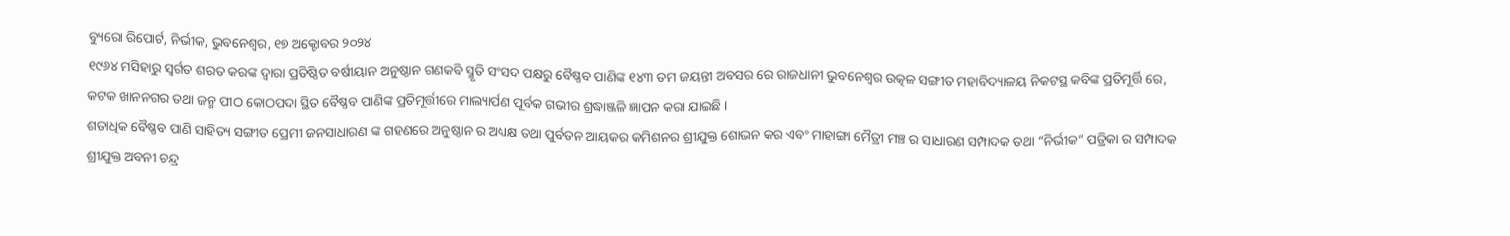ବ୍ୟୁରୋ ରିପୋର୍ଟ, ନିର୍ଭୀକ, ଭୁବନେଶ୍ୱର, ୧୭ ଅକ୍ଟୋବର ୨୦୨୪
୧୯୬୪ ମସିହାରୁ ସ୍ବର୍ଗତ ଶରତ କରଙ୍କ ଦ୍ଵାରା ପ୍ରତିଷ୍ଠିତ ବର୍ଷୀୟାନ ଅନୁଷ୍ଠାନ ଗଣକବି ସ୍ମୃତି ସଂସଦ ପକ୍ଷରୁ ବୈଷ୍ଣବ ପାଣିଙ୍କ ୧୪୩ ତମ ଜୟନ୍ତୀ ଅବସର ରେ ରାଜଧାନୀ ଭୁବନେଶ୍ୱର ଉତ୍କଳ ସଙ୍ଗୀତ ମହାବିଦ୍ୟାଳୟ ନିକଟସ୍ଥ କବିଙ୍କ ପ୍ରତିମୂର୍ତ୍ତି ରେ, କଟକ ଖାନନଗର ତଥା ଜନ୍ମ ପୀଠ କୋଠପଦା ସ୍ଥିତ ବୈଷ୍ଣବ ପାଣିଙ୍କ ପ୍ରତିମୂର୍ତ୍ତୀରେ ମାଲ୍ୟାର୍ପଣ ପୂର୍ବକ ଗଭୀର ଶ୍ରଦ୍ଧାଞ୍ଜଳି ଜ୍ଞାପନ କରା ଯାଇଛି ।
ଶତାଧିକ ବୈଷ୍ଣବ ପାଣି ସାହିତ୍ୟ ସଙ୍ଗୀତ ପ୍ରେମୀ ଜନସାଧାରଣ ଙ୍କ ଗହଣରେ ଅନୁଷ୍ଠାନ ର ଅଧ୍ୟକ୍ଷ ତଥା ପୁର୍ବତନ ଆୟକର କମିଶନର ଶ୍ରୀଯୁକ୍ତ ଶୋଭନ କର ଏବଂ ମାହାଙ୍ଗା ମୈତ୍ରୀ ମଞ୍ଚ ର ସାଧାରଣ ସମ୍ପାଦକ ତଥା “ନିର୍ଭୀକ” ପତ୍ରିକା ର ସମ୍ପାଦକ ଶ୍ରୀଯୁକ୍ତ ଅବନୀ ଚନ୍ଦ୍ର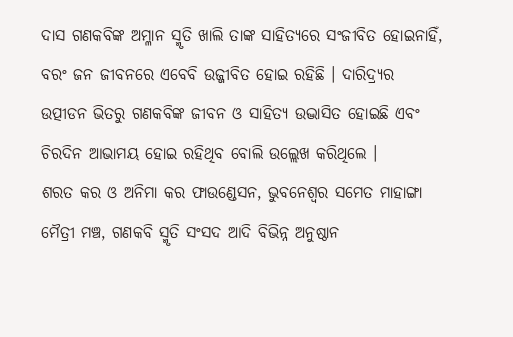ଦାସ ଗଣକବିଙ୍କ ଅମ୍ଳାନ ସ୍ମୃତି ଖାଲି ତାଙ୍କ ସାହିତ୍ୟରେ ସଂଜୀବିତ ହୋଇନାହିଁ, ବରଂ ଜନ ଜୀବନରେ ଏବେବି ଉଜ୍ଜୀବିତ ହୋଇ ରହିଛି । ଦାରିଦ୍ର୍ୟର ଉତ୍ପୀଡନ ଭିତରୁ ଗଣକବିଙ୍କ ଜୀବନ ଓ ସାହିତ୍ୟ ଉଦ୍ଭାସିତ ହୋଇଛି ଏବଂ ଚିରଦିନ ଆଭାମୟ ହୋଇ ରହିଥିବ ବୋଲି ଉଲ୍ଲେଖ କରିଥିଲେ ।
ଶରତ କର ଓ ଅନିମା କର ଫାଉଣ୍ଡେସନ, ଭୁବନେଶ୍ୱର ସମେତ ମାହାଙ୍ଗା ମୈତ୍ରୀ ମଞ୍ଚ, ଗଣକବି ସ୍ମୃତି ସଂସଦ ଆଦି ବିଭିନ୍ନ ଅନୁଷ୍ଠାନ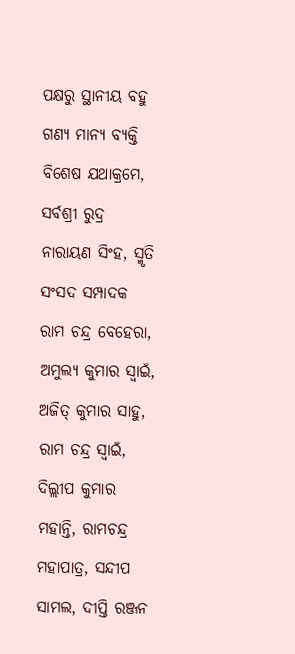ପକ୍ଷରୁ ସ୍ଥାନୀୟ ବହୁ ଗଣ୍ୟ ମାନ୍ୟ ବ୍ୟକ୍ତି ବିଶେଷ ଯଥାକ୍ରମେ, ସର୍ବଶ୍ରୀ ରୁଦ୍ର ନାରାୟଣ ସିଂହ, ସ୍ମୃତି ସଂସଦ ସମ୍ପାଦକ ରାମ ଚନ୍ଦ୍ର ବେହେରା, ଅମୁଲ୍ୟ କୁମାର ସ୍ୱାଇଁ, ଅଜିତ୍ କୁମାର ସାହୁ, ରାମ ଚନ୍ଦ୍ର ସ୍ୱାଇଁ, ଦିଲ୍ଲୀପ କୁମାର ମହାନ୍ତି, ରାମଚନ୍ଦ୍ର ମହାପାତ୍ର, ସନ୍ଦୀପ ସାମଲ, ଦୀପ୍ତି ରଞ୍ଜନ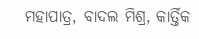ମହାପାତ୍ର, ବାଦଲ ମିଶ୍ର, କାର୍ତ୍ତିକ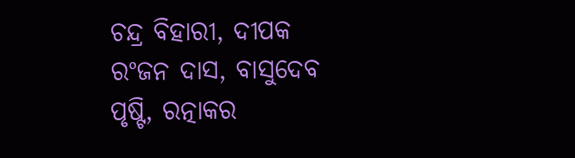ଚନ୍ଦ୍ର ବିହାରୀ, ଦୀପକ ରଂଜନ ଦାସ, ବାସୁଦେବ ପୃଷ୍ଟି, ରତ୍ନାକର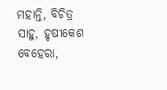ମହାନ୍ତି, ବିଚିତ୍ର ସାହୁ, ହୃଷୀକେଶ ବେହେରା,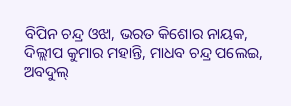ବିପିନ ଚନ୍ଦ୍ର ଓଝା, ଭରତ କିଶୋର ନାୟକ, ଦିଲ୍ଲୀପ କୁମାର ମହାନ୍ତି, ମାଧବ ଚନ୍ଦ୍ର ପଲେଇ, ଅବଦୁଲ୍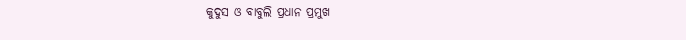କୁଦୁସ ଓ ବାବୁଲି ପ୍ରଧାନ ପ୍ରମୁଖ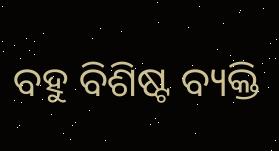ବହୁ ବିଶିଷ୍ଟ ବ୍ୟକ୍ତି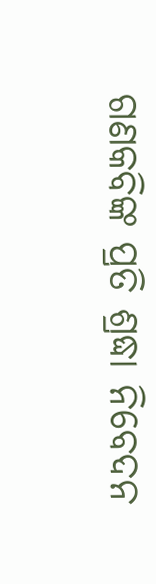ଗଣକବିଙ୍କ ପ୍ରତି ଶ୍ରଦ୍ଧା ନିବେଦନ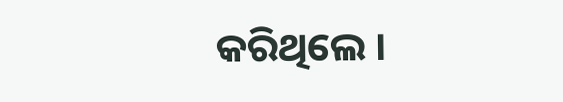କରିଥିଲେ ।